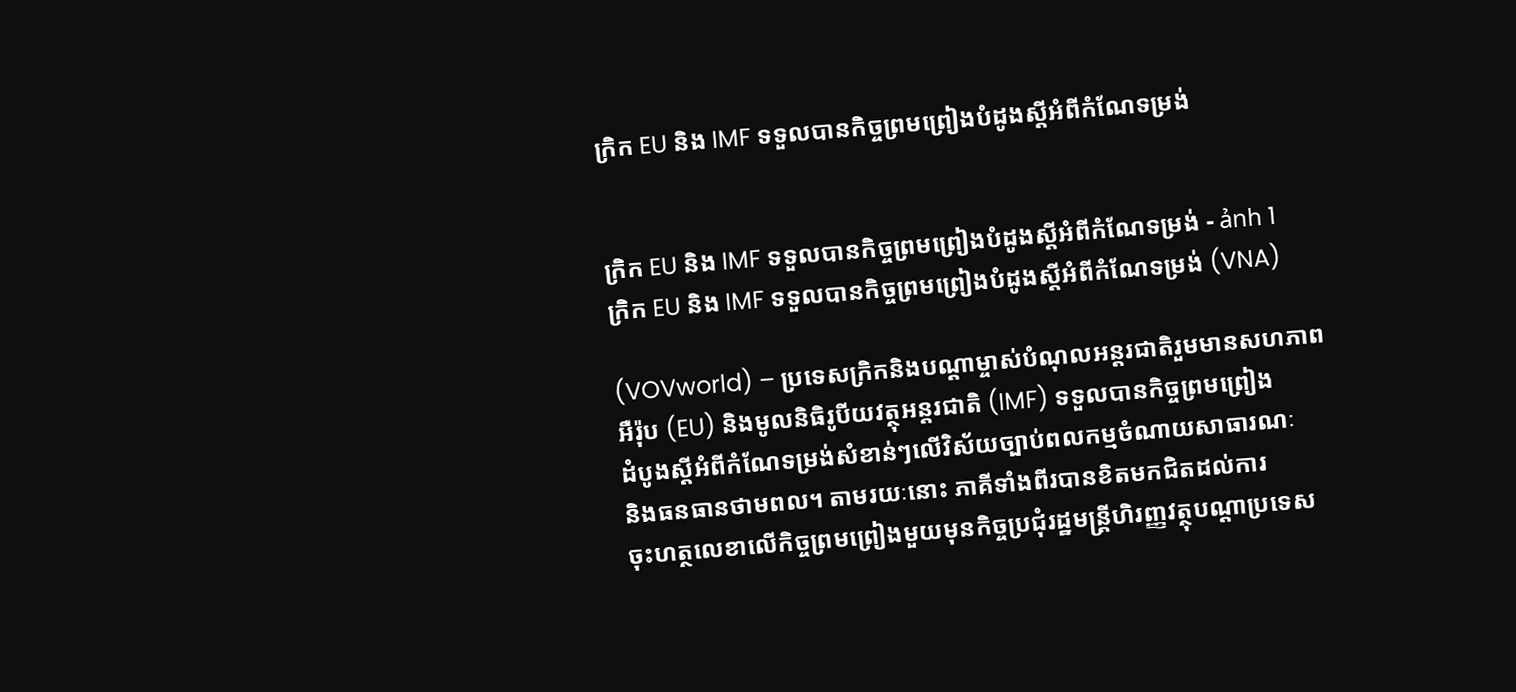ក្រិក EU និង IMF ទទួលបានកិច្ចព្រមព្រៀងបំដូងស្តីអំពីកំណែទម្រង់


ក្រិក EU និង IMF ទទួលបានកិច្ចព្រមព្រៀងបំដូងស្តីអំពីកំណែទម្រង់ - ảnh 1
ក្រិក EU និង IMF ទទួលបានកិច្ចព្រមព្រៀងបំដូងស្តីអំពីកំណែទម្រង់ (VNA)

(VOVworld) – ប្រទេសក្រិកនិងបណ្ដាម្ចាស់បំណុលអន្តរជាតិរួមមានសហភាព
អឺរ៉ុប (EU) និងមូលនិធិរូបីយវត្ថុអន្តរជាតិ (IMF) ទទួលបានកិច្ចព្រមព្រៀង
ដំបូងស្តីអំពីកំណែទម្រង់សំខាន់ៗលើវិស័យច្បាប់ពលកម្មចំណាយសាធារណៈ
និងធនធានថាមពល។ តាមរយៈនោះ ភាគីទាំងពីរបានខិតមកជិតដល់ការ
ចុះហត្ថលេខាលើកិច្ចព្រមព្រៀងមួយមុនកិច្ចប្រជុំរដ្ឋមន្ត្រីហិរញ្ញវត្ថុបណ្ដាប្រទេស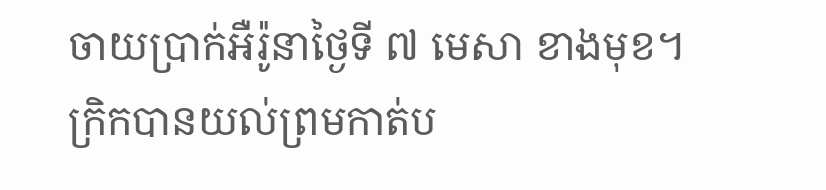ចាយប្រាក់អឺរ៉ូនាថ្ងៃទី ៧ មេសា ខាងមុខ។ ក្រិកបានយល់ព្រមកាត់ប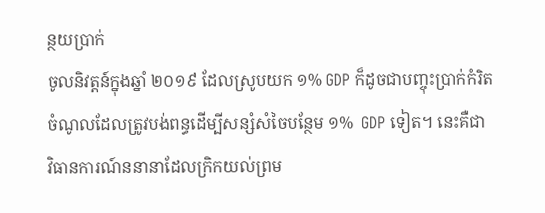ន្ថយប្រាក់
ចូលនិវត្តន៍ក្នុងឆ្នាំ ២០១៩ ដែលស្រូបយក ១% GDP ក៏ដូចជាបញ្ចុះប្រាក់កំរិត
ចំណូលដែលត្រូវបង់ពន្ធដើម្បីសន្សំសំចៃបន្ថែម ១%  GDP ទៀត។ នេះគឺជា
វិធានការណ៍ននានាដែលក្រិកយល់ព្រម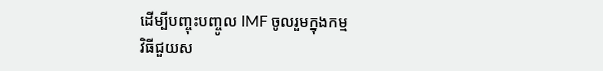ដើម្បីបញ្ចុះបញ្ចូល IMF ចូលរួមក្នុងកម្ម
វិធីជួយស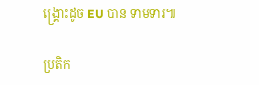ង្គ្រោះដូច EU បាន ទាមទារ៕

ប្រតិក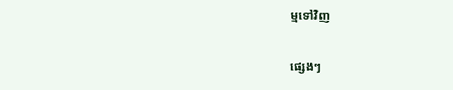ម្មទៅវិញ

ផ្សេងៗ